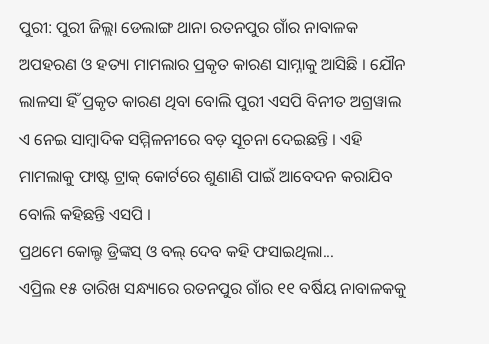ପୁରୀ: ପୁରୀ ଜିଲ୍ଲା ଡେଲାଙ୍ଗ ଥାନା ରତନପୁର ଗାଁର ନାବାଳକ ଅପହରଣ ଓ ହତ୍ୟା ମାମଲାର ପ୍ରକୃତ କାରଣ ସାମ୍ନାକୁ ଆସିଛି । ଯୌନ ଲାଳସା ହିଁ ପ୍ରକୃତ କାରଣ ଥିବା ବୋଲି ପୁରୀ ଏସପି ବିନୀତ ଅଗ୍ରୱାଲ ଏ ନେଇ ସାମ୍ବାଦିକ ସମ୍ମିଳନୀରେ ବଡ଼ ସୂଚନା ଦେଇଛନ୍ତି । ଏହି ମାମଲାକୁ ଫାଷ୍ଟ ଟ୍ରାକ୍ କୋର୍ଟରେ ଶୁଣାଣି ପାଇଁ ଆବେଦନ କରାଯିବ ବୋଲି କହିଛନ୍ତି ଏସପି ।
ପ୍ରଥମେ କୋଲ୍ଡ ଡ୍ରିଙ୍କସ୍ ଓ ବଲ୍ ଦେବ କହି ଫସାଇଥିଲା...
ଏପ୍ରିଲ ୧୫ ତାରିଖ ସନ୍ଧ୍ୟାରେ ରତନପୁର ଗାଁର ୧୧ ବର୍ଷିୟ ନାବାଳକକୁ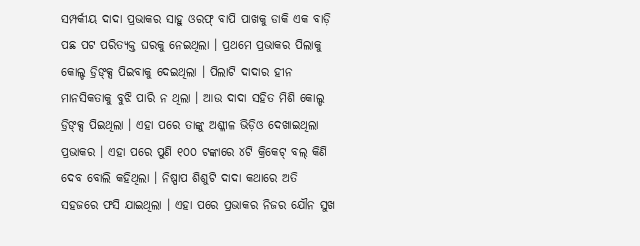ସମ୍ପର୍କୀୟ ଦାଦା ପ୍ରଭାକର ସାହୁ ଓରଫ୍ ବାପି ପାଖକୁ ଡାକି ଏକ ବାଡ଼ି ପଛ ପଟ ପରିତ୍ୟକ୍ତ ଘରକୁ ନେଇଥିଲା । ପ୍ରଥମେ ପ୍ରଭାକର ପିଲାକୁ କୋଲ୍ଡ ଡ୍ରିଙ୍କ୍ସ ପିଇବାକୁ ଦେଇଥିଲା । ପିଲାଟି ଦାଦାର ହୀନ ମାନସିକତାକୁ ବୁଝି ପାରି ନ ଥିଲା । ଆଉ ଦାଦା ସହିତ ମିଶି କୋଲ୍ଡ ଡ୍ରିଙ୍କ୍ସ ପିଇଥିଲା । ଏହା ପରେ ତାଙ୍କୁ ଅଶ୍ଳୀଳ ଭିଡ଼ିଓ ଦେଖାଇଥିଲା ପ୍ରଭାକର । ଏହା ପରେ ପୁଣି ୧୦୦ ଟଙ୍କାରେ ୪ଟି କ୍ରିକେଟ୍ ବଲ୍ କିଣି ଦେବ ବୋଲି କହିଥିଲା । ନିଷ୍ପାପ ଶିଶୁଟି ଦାଦା କଥାରେ ଅତି ସହଜରେ ଫସି ଯାଇଥିଲା । ଏହା ପରେ ପ୍ରଭାକର ନିଜର ଯୌନ ସୁଖ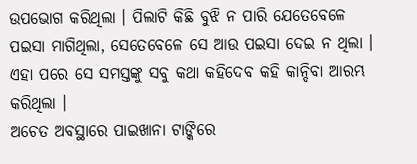ଉପଭୋଗ କରିଥିଲା । ପିଲାଟି କିଛି ବୁଝି ନ ପାରି ଯେତେବେଳେ ପଇସା ମାଗିଥିଲା, ସେତେବେଳେ ସେ ଆଉ ପଇସା ଦେଇ ନ ଥିଲା । ଏହା ପରେ ସେ ସମସ୍ତଙ୍କୁ ସବୁ କଥା କହିଦେବ କହି କାନ୍ଦିବା ଆରମ୍ଭ କରିଥିଲା ।
ଅଚେତ ଅବସ୍ଥାରେ ପାଇଖାନା ଟାଙ୍କିରେ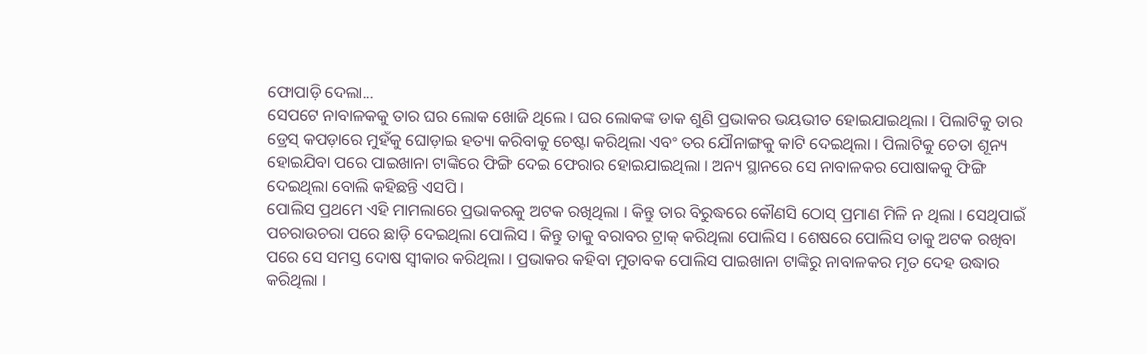ଫୋପାଡ଼ି ଦେଲା...
ସେପଟେ ନାବାଳକକୁ ତାର ଘର ଲୋକ ଖୋଜି ଥିଲେ । ଘର ଲୋକଙ୍କ ଡାକ ଶୁଣି ପ୍ରଭାକର ଭୟଭୀତ ହୋଇଯାଇଥିଲା । ପିଲାଟିକୁ ତାର ଡ୍ରେସ୍ କପଡ଼ାରେ ମୁହଁକୁ ଘୋଡ଼ାଇ ହତ୍ୟା କରିବାକୁ ଚେଷ୍ଟା କରିଥିଲା ଏବଂ ତର ଯୌନାଙ୍ଗକୁ କାଟି ଦେଇଥିଲା । ପିଲାଟିକୁ ଚେତା ଶୂନ୍ୟ ହୋଇଯିବା ପରେ ପାଇଖାନା ଟାଙ୍କିରେ ଫିଙ୍ଗି ଦେଇ ଫେରାର ହୋଇଯାଇଥିଲା । ଅନ୍ୟ ସ୍ଥାନରେ ସେ ନାବାଳକର ପୋଷାକକୁ ଫିଙ୍ଗି ଦେଇଥିଲା ବୋଲି କହିଛନ୍ତି ଏସପି ।
ପୋଲିସ ପ୍ରଥମେ ଏହି ମାମଲାରେ ପ୍ରଭାକରକୁ ଅଟକ ରଖିଥିଲା । କିନ୍ତୁ ତାର ବିରୁଦ୍ଧରେ କୌଣସି ଠୋସ୍ ପ୍ରମାଣ ମିଳି ନ ଥିଲା । ସେଥିପାଇଁ ପଚରାଉଚରା ପରେ ଛାଡ଼ି ଦେଇଥିଲା ପୋଲିସ । କିନ୍ତୁ ତାକୁ ବରାବର ଟ୍ରାକ୍ କରିଥିଲା ପୋଲିସ । ଶେଷରେ ପୋଲିସ ତାକୁ ଅଟକ ରଖିବା ପରେ ସେ ସମସ୍ତ ଦୋଷ ସ୍ୱୀକାର କରିଥିଲା । ପ୍ରଭାକର କହିବା ମୁତାବକ ପୋଲିସ ପାଇଖାନା ଟାଙ୍କିରୁ ନାବାଳକର ମୃତ ଦେହ ଉଦ୍ଧାର କରିଥିଲା ।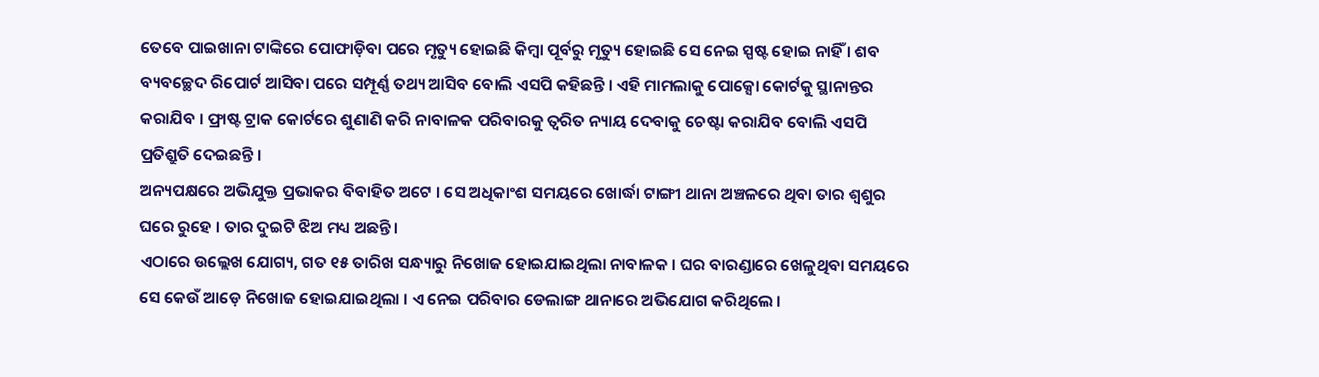ତେବେ ପାଇଖାନା ଟାଙ୍କିରେ ପୋଫାଡ଼ିବା ପରେ ମୃତ୍ୟୁ ହୋଇଛି କିମ୍ବା ପୂର୍ବରୁ ମୃତ୍ୟୁ ହୋଇଛି ସେ ନେଇ ସ୍ପଷ୍ଟ ହୋଇ ନାହିଁ । ଶବ ବ୍ୟବଚ୍ଛେଦ ରିପୋର୍ଟ ଆସିବା ପରେ ସମ୍ପୂର୍ଣ୍ଣ ତଥ୍ୟ ଆସିବ ବୋଲି ଏସପି କହିଛନ୍ତି । ଏହି ମାମଲାକୁ ପୋକ୍ସୋ କୋର୍ଟକୁ ସ୍ଥାନାନ୍ତର କରାଯିବ । ଫ୍ରାଷ୍ଟ ଟ୍ରାକ କୋର୍ଟରେ ଶୁଣାଣି କରି ନାବାଳକ ପରିବାରକୁ ତ୍ୱରିତ ନ୍ୟାୟ ଦେବାକୁ ଚେଷ୍ଟା କରାଯିବ ବୋଲି ଏସପି ପ୍ରତିଶ୍ରୁତି ଦେଇଛନ୍ତି ।
ଅନ୍ୟପକ୍ଷରେ ଅଭିଯୁକ୍ତ ପ୍ରଭାକର ବିବାହିତ ଅଟେ । ସେ ଅଧିକାଂଶ ସମୟରେ ଖୋର୍ଦ୍ଧା ଟାଙ୍ଗୀ ଥାନା ଅଞ୍ଚଳରେ ଥିବା ତାର ଶ୍ୱଶୁର ଘରେ ରୁହେ । ତାର ଦୁଇଟି ଝିଅ ମଧ୍ୟ ଅଛନ୍ତି ।
ଏଠାରେ ଉଲ୍ଲେଖ ଯୋଗ୍ୟ, ଗତ ୧୫ ତାରିଖ ସନ୍ଧ୍ୟାରୁ ନିଖୋଜ ହୋଇଯାଇଥିଲା ନାବାଳକ । ଘର ବାରଣ୍ଡାରେ ଖେଳୁଥିବା ସମୟରେ ସେ କେଉଁ ଆଡ଼େ ନିଖୋଜ ହୋଇଯାଇଥିଲା । ଏ ନେଇ ପରିବାର ଡେଲାଙ୍ଗ ଥାନାରେ ଅଭିଯୋଗ କରିଥିଲେ ।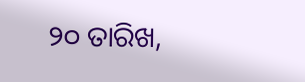୨୦ ତାରିଖ,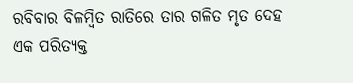ରବିବାର ବିଳମ୍ବିତ ରାତିରେ ତାର ଗଳିତ ମୃତ ଦେହ ଏକ ପରିତ୍ୟକ୍ତ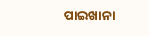ପାଇଖାନା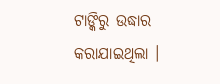ଟାଙ୍କିରୁ ଉଦ୍ଧାର କରାଯାଇଥିଲା ।